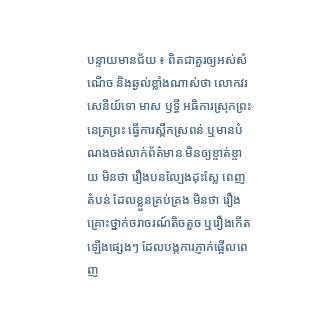បន្ទាយមានជ័យ ៖ ពិតជាគួរឲ្យអស់សំណើច និងឆ្ងល់ខ្លាំងណាស់ថា លោកវរសេនីយ៍ទោ មាស ឫទ្ធី អធិការស្រុកព្រះនេត្រព្រះ ធ្វើការស្ពឹកស្រពន់ ឬមានបំណងចង់លាក់ព័ត៌មាន មិនឲ្យខ្ចាត់ខ្ចាយ មិនថា រឿងបនល្បែងដុះស្លែ ពេញតំបន់ ដែលខ្លួនគ្រប់គ្រង មិនថា រឿងគ្រោះថ្នាក់ចរាចរណ៍តិចតួច ឬរឿងកើតឡើងផ្សេងៗ ដែលបង្កការភ្ញាក់ផ្អើលពេញ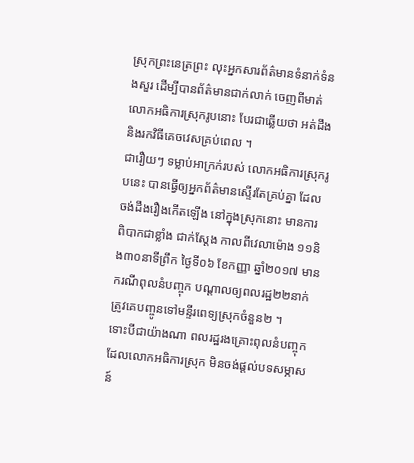ស្រុកព្រះនេត្រព្រះ លុះអ្នកសារព័ត៌មានទំនាក់ទំនងសួរ ដើម្បីបានព័ត៌មានជាក់លាក់ ចេញពីមាត់លោកអធិការស្រុករូបនោះ បែរជាឆ្លើយថា អត់ដឹង និងរកវិធីគេចវេសគ្រប់ពេល ។
ជារឿយៗ ទម្លាប់អាក្រក់របស់ លោកអធិការស្រុករូបនេះ បានធ្វើឲ្យអ្នកព័ត៌មានស្ទើរតែគ្រប់គ្នា ដែលចង់ដឹងរឿងកើតឡើង នៅក្នុងស្រុកនោះ មានការពិបាកជាខ្លាំង ជាក់ស្តែង កាលពីវេលាម៉ោង ១១និង៣០នាទីព្រឹក ថ្ងៃទី០៦ ខែកញ្ញា ឆ្នាំ២០១៧ មានករណីពុលនំបញ្ចុក បណ្តាលឲ្យពលរដ្ឋ២២នាក់ ត្រូវគេបញ្ចូនទៅមន្ទីរពេទ្យស្រុកចំនួន២ ។
ទោះបីជាយ៉ាងណា ពលរដ្ឋរងគ្រោះពុលនំបញ្ចុក ដែលលោកអធិការស្រុក មិនចង់ផ្តល់បទសម្ភាសន៍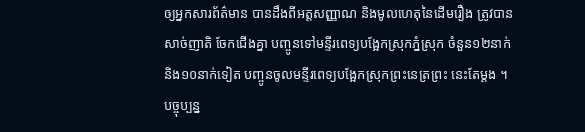ឲ្យអ្នកសារព័ត៌មាន បានដឹងពីអត្តសញ្ញាណ និងមូលហេតុនៃដើមរឿង ត្រូវបានសាច់ញាតិ ចែកជើងគ្នា បញ្ចូនទៅមន្ទីរពេទ្យបង្អែកស្រុកភ្នំស្រុក ចំនួន១២នាក់ និង១០នាក់ទៀត បញ្ចូនចូលមន្ទីរពេទ្យបង្អែកស្រុកព្រះនេត្រព្រះ នេះតែម្តង ។
បច្ចុប្បន្ន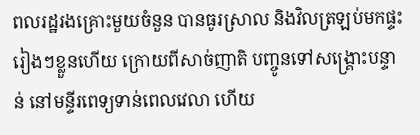ពលរដ្ឋរងគ្រោះមួយចំនួន បានធូរស្រាល និងវិលត្រឡប់មកផ្ទះ រៀងៗខ្លួនហើយ ក្រោយពីសាច់ញាតិ បញ្ចូនទៅសង្គ្រោះបន្ទាន់ នៅមន្ទីរពេទ្យទាន់ពេលវេលា ហើយ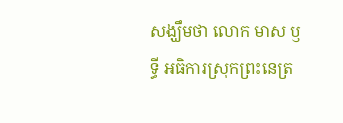សង្ឃឹមថា លោក មាស ឫទ្ធី អធិការស្រុកព្រះនេត្រ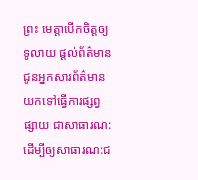ព្រះ មេត្តាបើកចិត្តឲ្យទូលាយ ផ្តល់ព័ត៌មាន ជូនអ្នកសារព័ត៌មាន យកទៅធ្វើការផ្សព្វផ្សាយ ជាសាធារណ: ដើម្បីឲ្យសាធារណ:ជ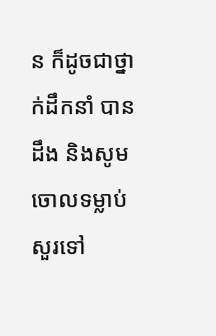ន ក៏ដូចជាថ្នាក់ដឹកនាំ បានដឹង និងសូមចោលទម្លាប់សួរទៅ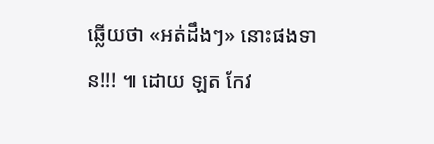ឆ្លើយថា «អត់ដឹងៗ» នោះផងទាន!!! ៕ ដោយ ឡត កែវ